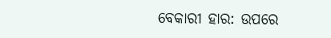ବେକାରୀ ହାର: ଉପରେ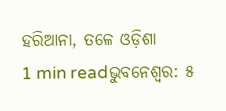ହରିଆନା, ତଳେ ଓଡ଼ିଶା
1 min readଭୁବନେଶ୍ୱର: ୫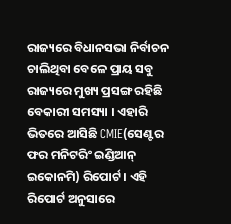ରାଜ୍ୟରେ ବିଧାନସଭା ନିର୍ବାଚନ ଚାଲିଥିବା ବେଳେ ପ୍ରାୟ ସବୁ ରାଜ୍ୟରେ ମୁଖ୍ୟ ପ୍ରସଙ୍ଗ ରହିଛି ବେକାରୀ ସମସ୍ୟା । ଏହାରି ଭିତରେ ଆସିଛି CMIE(ସେଣ୍ଟର ଫର ମନିଟରିଂ ଇଣ୍ଡିଆନ୍ ଇକୋନମି) ରିପୋର୍ଟ । ଏହି ରିପୋର୍ଟ ଅନୁସାରେ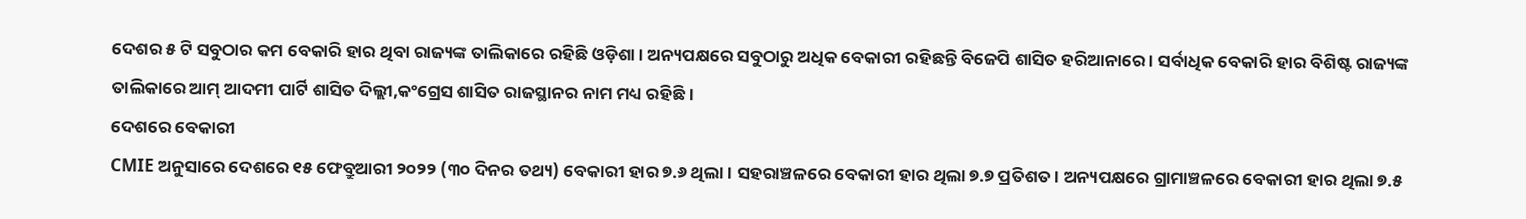ଦେଶର ୫ ଟି ସବୁଠାର କମ ବେକାରି ହାର ଥିବା ରାଜ୍ୟଙ୍କ ତାଲିକାରେ ରହିଛି ଓଡ଼ିଶା । ଅନ୍ୟପକ୍ଷରେ ସବୁଠାରୁ ଅଧିକ ବେକାରୀ ରହିଛନ୍ତି ବିଜେପି ଶାସିତ ହରିଆନାରେ । ସର୍ବାଧିକ ବେକାରି ହାର ବିଶିଷ୍ଟ ରାଜ୍ୟଙ୍କ ତାଲିକାରେ ଆମ୍ ଆଦମୀ ପାର୍ଟି ଶାସିତ ଦିଲ୍ଲୀ,କଂଗ୍ରେସ ଶାସିତ ରାଜସ୍ଥାନର ନାମ ମଧ୍ୟ ରହିଛି ।
ଦେଶରେ ବେକାରୀ
CMIE ଅନୁସାରେ ଦେଶରେ ୧୫ ଫେବ୍ରୁଆରୀ ୨୦୨୨ (୩୦ ଦିନର ତଥ୍ୟ) ବେକାରୀ ହାର ୭.୬ ଥିଲା । ସହରାଞ୍ଚଳରେ ବେକାରୀ ହାର ଥିଲା ୭.୭ ପ୍ରତିଶତ । ଅନ୍ୟପକ୍ଷରେ ଗ୍ରାମାଞ୍ଚଳରେ ବେକାରୀ ହାର ଥିଲା ୭.୫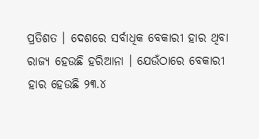ପ୍ରତିଶତ । ଦେଶରେ ସର୍ବାଧିକ ବେକାରୀ ହାର ଥିବା ରାଜ୍ୟ ହେଉଛି ହରିଆନା । ଯେଉଁଠାରେ ବେକାରୀ ହାର ହେଉଛି ୨୩.୪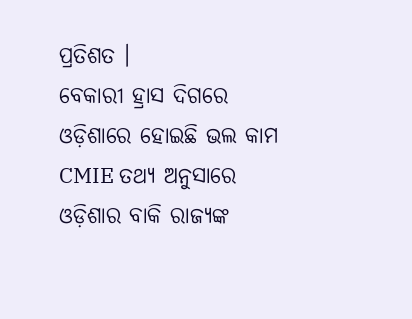ପ୍ରତିଶତ ।
ବେକାରୀ ହ୍ରାସ ଦିଗରେ ଓଡ଼ିଶାରେ ହୋଇଛି ଭଲ କାମ
CMIE ତଥ୍ୟ ଅନୁସାରେ ଓଡ଼ିଶାର ବାକି ରାଜ୍ୟଙ୍କ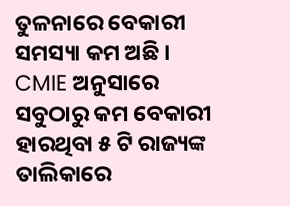ତୁଳନାରେ ବେକାରୀ ସମସ୍ୟା କମ ଅଛି । CMIE ଅନୁସାରେ ସବୁଠାରୁ କମ ବେକାରୀ ହାରଥିବା ୫ ଟି ରାଜ୍ୟଙ୍କ ତାଲିକାରେ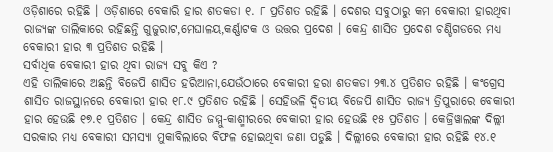ଓଡ଼ିଶାରେ ରହିଛି । ଓଡ଼ିଶାରେ ବେକାରି ହାର ଶତକଡା ୧. ୮ ପ୍ରତିଶତ ରହିଛି । ଦେଶର ସବୁଠାରୁ କମ ବେକାରୀ ହାରଥିବା ରାଜ୍ୟଙ୍କ ତାଲିକାରେ ରହିଛନ୍ତି ଗୁଜୁରାଟ,ମେଘାଳୟ,କର୍ଣ୍ଣାଟକ ଓ ଉତ୍ତର ପ୍ରଦେଶ । କେନ୍ଦ୍ର ଶାସିତ ପ୍ରଦେଶ ଚଣ୍ଡିଗଡରେ ମଧ୍ୟ ବେକାରୀ ହାର ୩ ପ୍ରତିଶତ ରହିଛି ।
ସର୍ବାଧିକ ବେକାରୀ ହାର ଥିବା ରାଜ୍ୟ ସବୁ କିଏ ?
ଏହି ତାଲିକାରେ ଅଛନ୍ତି ବିଜେପି ଶାସିତ ହରିଆନା,ଯେଉଁଠାରେ ବେକାରୀ ହରା ଶତକଡା ୨୩.୪ ପ୍ରତିଶତ ରହିଛି । କଂଗ୍ରେସ ଶାସିତ ରାଜସ୍ଥାନରେ ବେକାରୀ ହାର ୧୮.୯ ପ୍ରତିଶତ ରହିଛି । ସେହିଭଳି ଦ୍ୱିତୀୟ ବିଜେପି ଶାସିତ ରାଜ୍ୟ ତ୍ରିପୁରାରେ ବେକାରୀ ହାର ହେଉଛି ୧୭.୧ ପ୍ରତିଶତ । କେନ୍ଦ୍ର ଶାସିତ ଜମ୍ମୁ-କାଶ୍ମୀରରେ ବେକାରୀ ହାର ହେଉଛି ୧୫ ପ୍ରତିଶତ । କେଜ୍ରିୱାଲଙ୍କ ଦିଲ୍ଲୀ ସରକାର ମଧ୍ୟ ବେକାରୀ ସମସ୍ୟା ମୁକାବିଲାରେ ବିଫଳ ହୋଇଥିବା ଜଣା ପଡୁଛି । ଦିଲ୍ଲୀରେ ବେକାରୀ ହାର ରହିଛି ୧୪.୧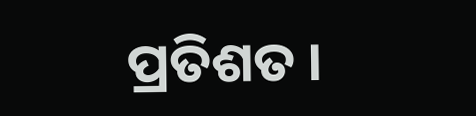ପ୍ରତିଶତ ।